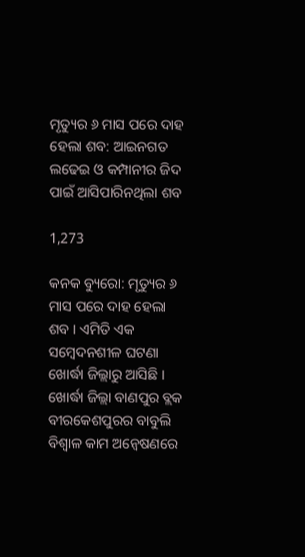ମୃତ୍ୟୁର ୬ ମାସ ପରେ ଦାହ ହେଲା ଶବ: ଆଇନଗତ ଲଢେଇ ଓ କମ୍ପାନୀର ଜିଦ ପାଇଁ ଆସିପାରିନଥିଲା ଶବ

1,273

କନକ ବ୍ୟୁରୋ: ମୃତ୍ୟୁର ୬ ମାସ ପରେ ଦାହ ହେଲା ଶବ । ଏମିତି ଏକ ସମ୍ବେଦନଶୀଳ ଘଟଣା ଖୋର୍ଦ୍ଧା ଜିଲ୍ଲାରୁ ଆସିଛି । ଖୋର୍ଦ୍ଧା ଜିଲ୍ଲା ବାଣପୁର ବ୍ଲକ ବୀରକେଶପୁରର ବାବୁଲି ବିଶ୍ୱାଳ କାମ ଅନ୍ୱେଷଣରେ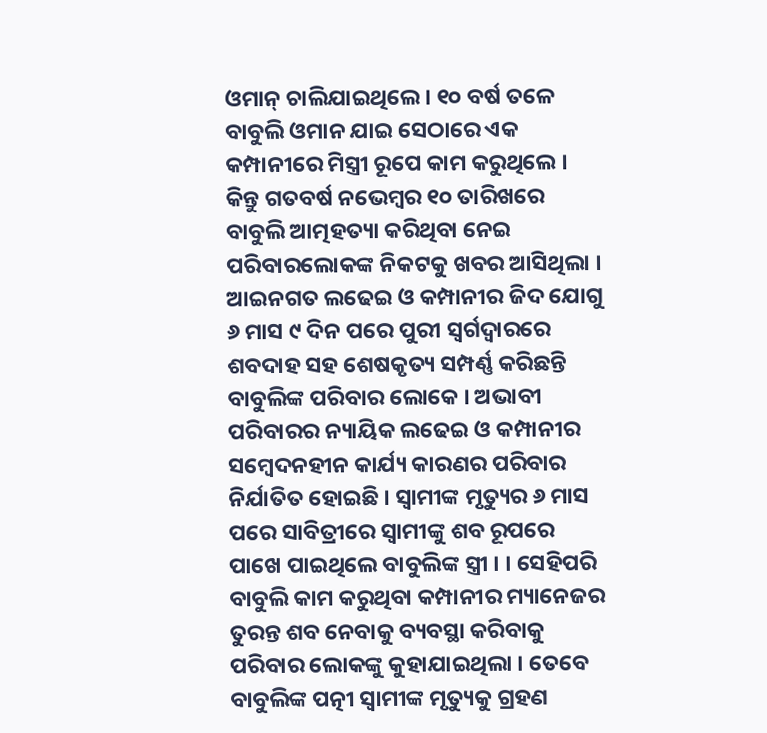ଓମାନ୍ ଚାଲିଯାଇଥିଲେ । ୧୦ ବର୍ଷ ତଳେ ବାବୁଲି ଓମାନ ଯାଇ ସେଠାରେ ଏକ କମ୍ପାନୀରେ ମିସ୍ତ୍ରୀ ରୂପେ କାମ କରୁଥିଲେ । କିନ୍ତୁ ଗତବର୍ଷ ନଭେମ୍ବର ୧୦ ତାରିଖରେ ବାବୁଲି ଆତ୍ମହତ୍ୟା କରିଥିବା ନେଇ ପରିବାରଲୋକଙ୍କ ନିକଟକୁ ଖବର ଆସିଥିଲା । ଆଇନଗତ ଲଢେଇ ଓ କମ୍ପାନୀର ଜିଦ ଯୋଗୁ ୬ ମାସ ୯ ଦିନ ପରେ ପୁରୀ ସ୍ୱର୍ଗଦ୍ୱାରରେ ଶବଦାହ ସହ ଶେଷକୃତ୍ୟ ସମ୍ପର୍ଣ୍ଣ କରିଛନ୍ତି ବାବୁଲିଙ୍କ ପରିବାର ଲୋକେ । ଅଭାବୀ ପରିବାରର ନ୍ୟାୟିକ ଲଢେଇ ଓ କମ୍ପାନୀର ସମ୍ବେଦନହୀନ କାର୍ଯ୍ୟ କାରଣର ପରିବାର ନିର୍ଯାତିତ ହୋଇଛି । ସ୍ୱାମୀଙ୍କ ମୃତ୍ୟୁର ୬ ମାସ ପରେ ସାବିତ୍ରୀରେ ସ୍ୱାମୀଙ୍କୁ ଶବ ରୂପରେ ପାଖେ ପାଇଥିଲେ ବାବୁଲିଙ୍କ ସ୍ତ୍ରୀ । । ସେହିପରି ବାବୁଲି କାମ କରୁଥିବା କମ୍ପାନୀର ମ୍ୟାନେଜର ତୁରନ୍ତ ଶବ ନେବାକୁ ବ୍ୟବସ୍ଥା କରିବାକୁ ପରିବାର ଲୋକଙ୍କୁ କୁହାଯାଇଥିଲା । ତେବେ ବାବୁଲିଙ୍କ ପତ୍ନୀ ସ୍ୱାମୀଙ୍କ ମୃତ୍ୟୁକୁ ଗ୍ରହଣ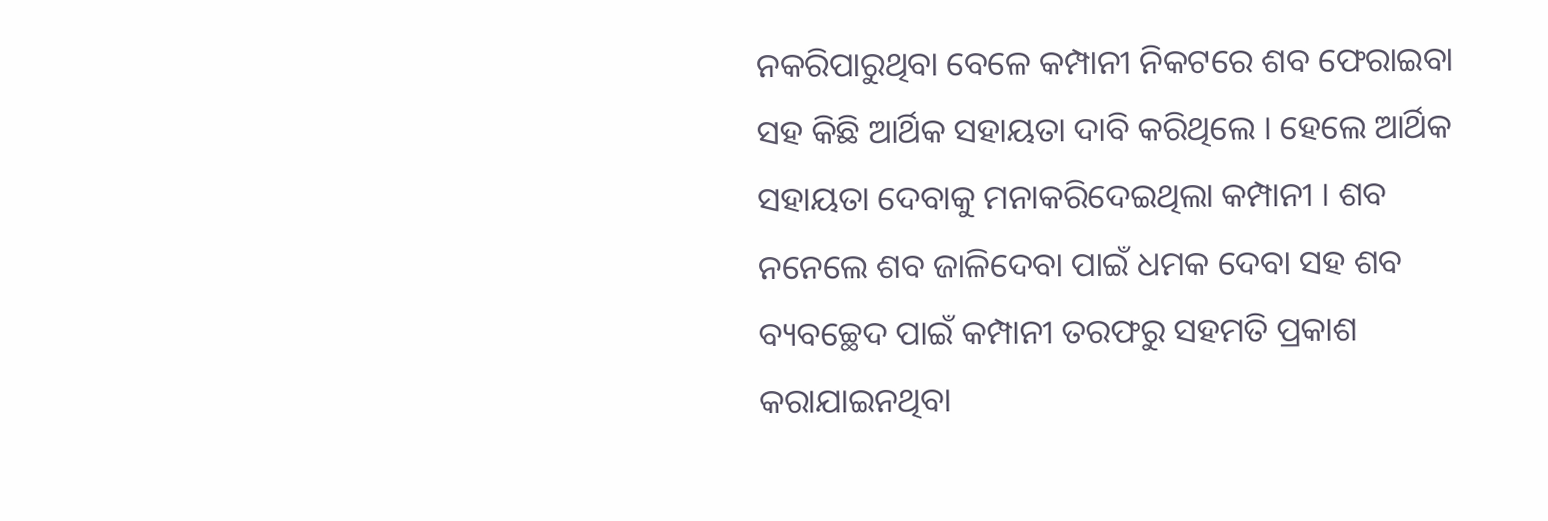ନକରିପାରୁଥିବା ବେଳେ କମ୍ପାନୀ ନିକଟରେ ଶବ ଫେରାଇବା ସହ କିଛି ଆର୍ଥିକ ସହାୟତା ଦାବି କରିଥିଲେ । ହେଲେ ଆର୍ଥିକ ସହାୟତା ଦେବାକୁ ମନାକରିଦେଇଥିଲା କମ୍ପାନୀ । ଶବ ନନେଲେ ଶବ ଜାଳିଦେବା ପାଇଁ ଧମକ ଦେବା ସହ ଶବ ବ୍ୟବଚ୍ଛେଦ ପାଇଁ କମ୍ପାନୀ ତରଫରୁ ସହମତି ପ୍ରକାଶ କରାଯାଇନଥିବା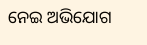ନେଇ ଅଭିଯୋଗ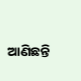ଆଣିଛନ୍ତି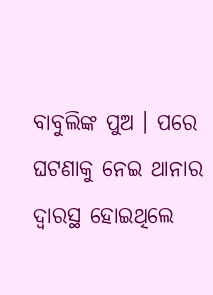ବାବୁଲିଙ୍କ ପୁଅ । ପରେ ଘଟଣାକୁ ନେଇ ଥାନାର ଦ୍ୱାରସ୍ଥ ହୋଇଥିଲେ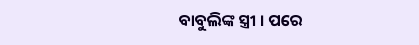ବାବୁଲିଙ୍କ ସ୍ତ୍ରୀ । ପରେ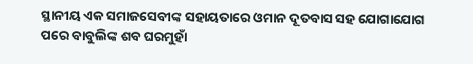ସ୍ଥାନୀୟ ଏକ ସମାଜସେବୀଙ୍କ ସହାୟତାରେ ଓମାନ ଦୂତବାସ ସହ ଯୋଗାଯୋଗ ପରେ ବାବୁଲିଙ୍କ ଶବ ଘରମୁହାଁ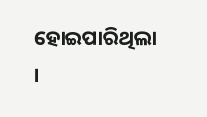ହୋଇପାରିଥିଲା ।